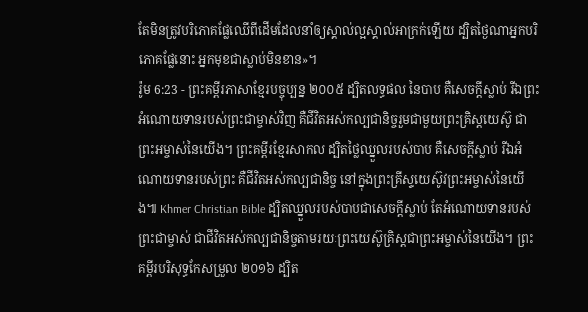តែមិនត្រូវបរិភោគផ្លែឈើពីដើមដែលនាំឲ្យស្គាល់ល្អស្គាល់អាក្រក់ឡើយ ដ្បិតថ្ងៃណាអ្នកបរិភោគផ្លែនោះ អ្នកមុខជាស្លាប់មិនខាន»។
រ៉ូម 6:23 - ព្រះគម្ពីរភាសាខ្មែរបច្ចុប្បន្ន ២០០៥ ដ្បិតលទ្ធផល នៃបាប គឺសេចក្ដីស្លាប់ រីឯព្រះអំណោយទានរបស់ព្រះជាម្ចាស់វិញ គឺជីវិតអស់កល្បជានិច្ចរួមជាមួយព្រះគ្រិស្តយេស៊ូ ជាព្រះអម្ចាស់នៃយើង។ ព្រះគម្ពីរខ្មែរសាកល ដ្បិតថ្លៃឈ្នួលរបស់បាប គឺសេចក្ដីស្លាប់ រីឯអំណោយទានរបស់ព្រះ គឺជីវិតអស់កល្បជានិច្ច នៅក្នុងព្រះគ្រីស្ទយេស៊ូវព្រះអម្ចាស់នៃយើង៕ Khmer Christian Bible ដ្បិតឈ្នួលរបស់បាបជាសេចក្ដីស្លាប់ តែអំណោយទានរបស់ព្រះជាម្ចាស់ ជាជីវិតអស់កល្បជានិច្ចតាមរយៈព្រះយេស៊ូគ្រិស្ដជាព្រះអម្ចាស់នៃយើង។ ព្រះគម្ពីរបរិសុទ្ធកែសម្រួល ២០១៦ ដ្បិត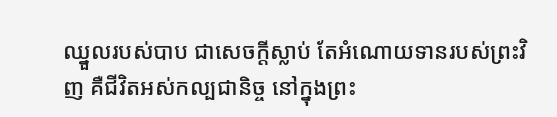ឈ្នួលរបស់បាប ជាសេចក្តីស្លាប់ តែអំណោយទានរបស់ព្រះវិញ គឺជីវិតអស់កល្បជានិច្ច នៅក្នុងព្រះ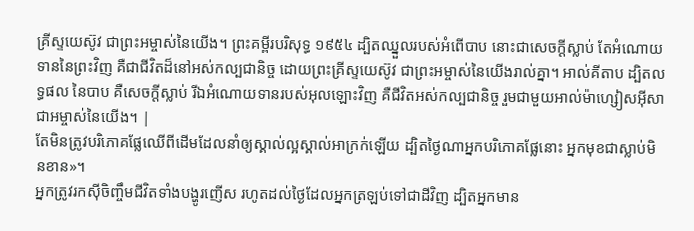គ្រីស្ទយេស៊ូវ ជាព្រះអម្ចាស់នៃយើង។ ព្រះគម្ពីរបរិសុទ្ធ ១៩៥៤ ដ្បិតឈ្នួលរបស់អំពើបាប នោះជាសេចក្ដីស្លាប់ តែអំណោយទាននៃព្រះវិញ គឺជាជីវិតដ៏នៅអស់កល្បជានិច្ច ដោយព្រះគ្រីស្ទយេស៊ូវ ជាព្រះអម្ចាស់នៃយើងរាល់គ្នា។ អាល់គីតាប ដ្បិតលទ្ធផល នៃបាប គឺសេចក្ដីស្លាប់ រីឯអំណោយទានរបស់អុលឡោះវិញ គឺជីវិតអស់កល្បជានិច្ច រួមជាមួយអាល់ម៉ាហ្សៀសអ៊ីសា ជាអម្ចាស់នៃយើង។ |
តែមិនត្រូវបរិភោគផ្លែឈើពីដើមដែលនាំឲ្យស្គាល់ល្អស្គាល់អាក្រក់ឡើយ ដ្បិតថ្ងៃណាអ្នកបរិភោគផ្លែនោះ អ្នកមុខជាស្លាប់មិនខាន»។
អ្នកត្រូវរកស៊ីចិញ្ចឹមជីវិតទាំងបង្ហូរញើស រហូតដល់ថ្ងៃដែលអ្នកត្រឡប់ទៅជាដីវិញ ដ្បិតអ្នកមាន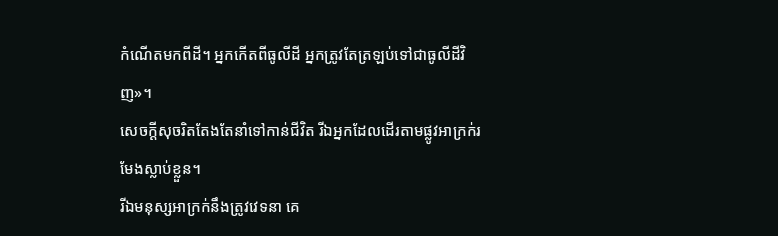កំណើតមកពីដី។ អ្នកកើតពីធូលីដី អ្នកត្រូវតែត្រឡប់ទៅជាធូលីដីវិញ»។
សេចក្ដីសុចរិតតែងតែនាំទៅកាន់ជីវិត រីឯអ្នកដែលដើរតាមផ្លូវអាក្រក់រមែងស្លាប់ខ្លួន។
រីឯមនុស្សអាក្រក់នឹងត្រូវវេទនា គេ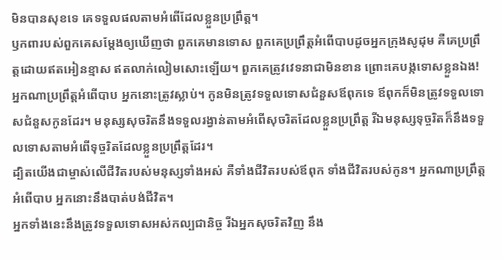មិនបានសុខទេ គេទទួលផលតាមអំពើដែលខ្លួនប្រព្រឹត្ត។
ឫកពារបស់ពួកគេសម្តែងឲ្យឃើញថា ពួកគេមានទោស ពួកគេប្រព្រឹត្តអំពើបាបដូចអ្នកក្រុងសូដុម គឺគេប្រព្រឹត្តដោយឥតអៀនខ្មាស ឥតលាក់លៀមសោះឡើយ។ ពួកគេត្រូវវេទនាជាមិនខាន ព្រោះគេបង្កទោសខ្លួនឯង!
អ្នកណាប្រព្រឹត្តអំពើបាប អ្នកនោះត្រូវស្លាប់។ កូនមិនត្រូវទទួលទោសជំនួសឪពុកទេ ឪពុកក៏មិនត្រូវទទួលទោសជំនួសកូនដែរ។ មនុស្សសុចរិតនឹងទទួលរង្វាន់តាមអំពើសុចរិតដែលខ្លួនប្រព្រឹត្ត រីឯមនុស្សទុច្ចរិតក៏នឹងទទួលទោសតាមអំពើទុច្ចរិតដែលខ្លួនប្រព្រឹត្តដែរ។
ដ្បិតយើងជាម្ចាស់លើជីវិតរបស់មនុស្សទាំងអស់ គឺទាំងជីវិតរបស់ឪពុក ទាំងជីវិតរបស់កូន។ អ្នកណាប្រព្រឹត្តអំពើបាប អ្នកនោះនឹងបាត់បង់ជីវិត។
អ្នកទាំងនេះនឹងត្រូវទទួលទោសអស់កល្បជានិច្ច រីឯអ្នកសុចរិតវិញ នឹង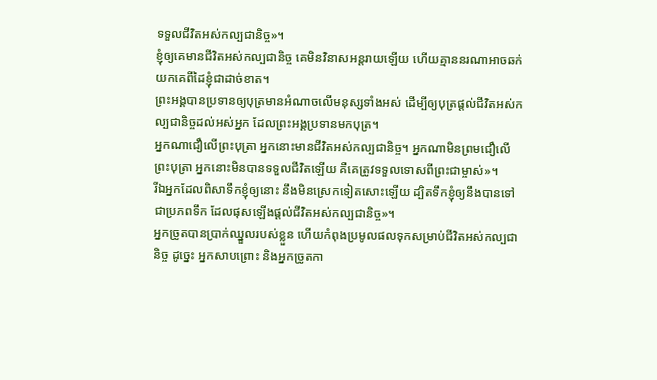ទទួលជីវិតអស់កល្បជានិច្ច»។
ខ្ញុំឲ្យគេមានជីវិតអស់កល្បជានិច្ច គេមិនវិនាសអន្តរាយឡើយ ហើយគ្មាននរណាអាចឆក់យកគេពីដៃខ្ញុំជាដាច់ខាត។
ព្រះអង្គបានប្រទានឲ្យបុត្រមានអំណាចលើមនុស្សទាំងអស់ ដើម្បីឲ្យបុត្រផ្ដល់ជីវិតអស់កល្បជានិច្ចដល់អស់អ្នក ដែលព្រះអង្គប្រទានមកបុត្រ។
អ្នកណាជឿលើព្រះបុត្រា អ្នកនោះមានជីវិតអស់កល្បជានិច្ច។ អ្នកណាមិនព្រមជឿលើព្រះបុត្រា អ្នកនោះមិនបានទទួលជីវិតឡើយ គឺគេត្រូវទទួលទោសពីព្រះជាម្ចាស់»។
រីឯអ្នកដែលពិសាទឹកខ្ញុំឲ្យនោះ នឹងមិនស្រេកទៀតសោះឡើយ ដ្បិតទឹកខ្ញុំឲ្យនឹងបានទៅជាប្រភពទឹក ដែលផុសឡើងផ្ដល់ជីវិតអស់កល្បជានិច្ច»។
អ្នកច្រូតបានប្រាក់ឈ្នួលរបស់ខ្លួន ហើយកំពុងប្រមូលផលទុកសម្រាប់ជីវិតអស់កល្បជានិច្ច ដូច្នេះ អ្នកសាបព្រោះ និងអ្នកច្រូតកា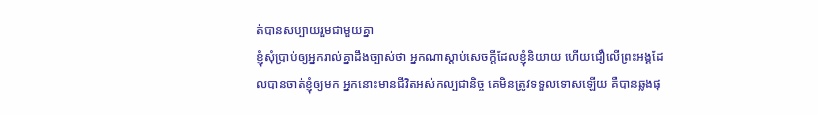ត់បានសប្បាយរួមជាមួយគ្នា
ខ្ញុំសុំប្រាប់ឲ្យអ្នករាល់គ្នាដឹងច្បាស់ថា អ្នកណាស្ដាប់សេចក្ដីដែលខ្ញុំនិយាយ ហើយជឿលើព្រះអង្គដែលបានចាត់ខ្ញុំឲ្យមក អ្នកនោះមានជីវិតអស់កល្បជានិច្ច គេមិនត្រូវទទួលទោសឡើយ គឺបានឆ្លងផុ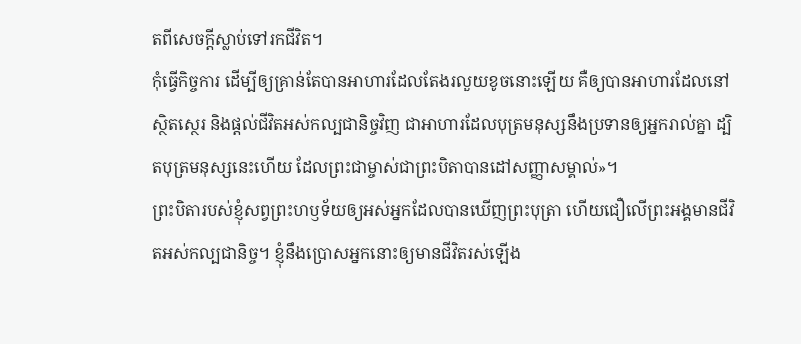តពីសេចក្ដីស្លាប់ទៅរកជីវិត។
កុំធ្វើកិច្ចការ ដើម្បីឲ្យគ្រាន់តែបានអាហារដែលតែងរលួយខូចនោះឡើយ គឺឲ្យបានអាហារដែលនៅស្ថិតស្ថេរ និងផ្ដល់ជីវិតអស់កល្បជានិច្ចវិញ ជាអាហារដែលបុត្រមនុស្សនឹងប្រទានឲ្យអ្នករាល់គ្នា ដ្បិតបុត្រមនុស្សនេះហើយ ដែលព្រះជាម្ចាស់ជាព្រះបិតាបានដៅសញ្ញាសម្គាល់»។
ព្រះបិតារបស់ខ្ញុំសព្វព្រះហឫទ័យឲ្យអស់អ្នកដែលបានឃើញព្រះបុត្រា ហើយជឿលើព្រះអង្គមានជីវិតអស់កល្បជានិច្ច។ ខ្ញុំនឹងប្រោសអ្នកនោះឲ្យមានជីវិតរស់ឡើង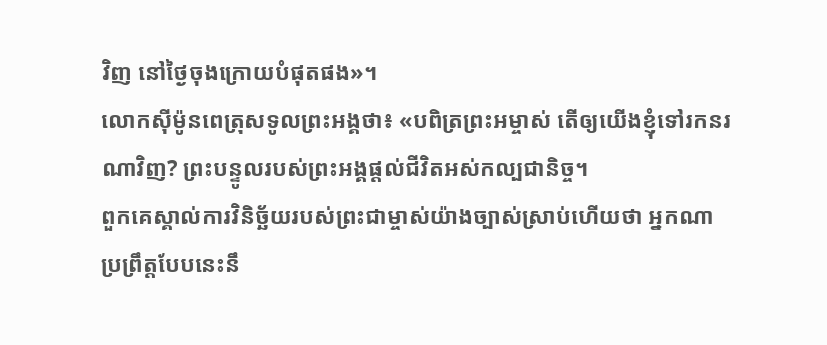វិញ នៅថ្ងៃចុងក្រោយបំផុតផង»។
លោកស៊ីម៉ូនពេត្រុសទូលព្រះអង្គថា៖ «បពិត្រព្រះអម្ចាស់ តើឲ្យយើងខ្ញុំទៅរកនរណាវិញ? ព្រះបន្ទូលរបស់ព្រះអង្គផ្ដល់ជីវិតអស់កល្បជានិច្ច។
ពួកគេស្គាល់ការវិនិច្ឆ័យរបស់ព្រះជាម្ចាស់យ៉ាងច្បាស់ស្រាប់ហើយថា អ្នកណាប្រព្រឹត្តបែបនេះនឹ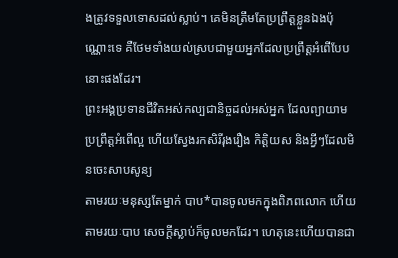ងត្រូវទទួលទោសដល់ស្លាប់។ គេមិនត្រឹមតែប្រព្រឹត្តខ្លួនឯងប៉ុណ្ណោះទេ គឺថែមទាំងយល់ស្របជាមួយអ្នកដែលប្រព្រឹត្តអំពើបែបនោះផងដែរ។
ព្រះអង្គប្រទានជីវិតអស់កល្បជានិច្ចដល់អស់អ្នក ដែលព្យាយាមប្រព្រឹត្តអំពើល្អ ហើយស្វែងរកសិរីរុងរឿង កិត្តិយស និងអ្វីៗដែលមិនចេះសាបសូន្យ
តាមរយៈមនុស្សតែម្នាក់ បាប*បានចូលមកក្នុងពិភពលោក ហើយតាមរយៈបាប សេចក្ដីស្លាប់ក៏ចូលមកដែរ។ ហេតុនេះហើយបានជា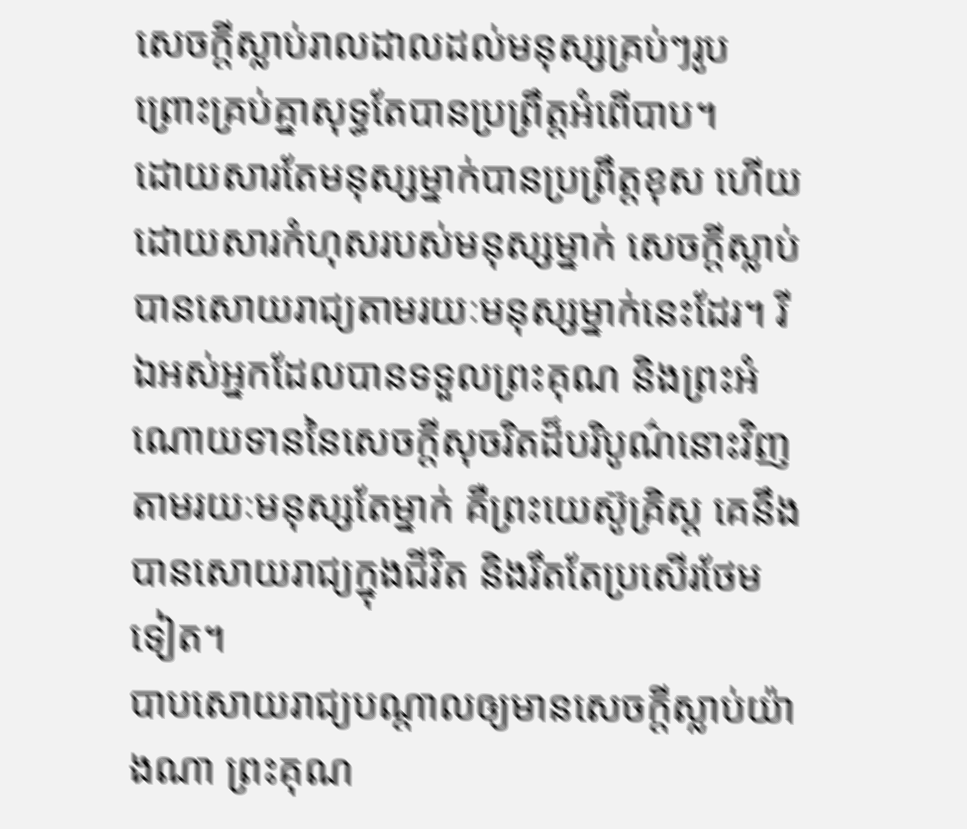សេចក្ដីស្លាប់រាលដាលដល់មនុស្សគ្រប់ៗរូប ព្រោះគ្រប់គ្នាសុទ្ធតែបានប្រព្រឹត្តអំពើបាប។
ដោយសារតែមនុស្សម្នាក់បានប្រព្រឹត្តខុស ហើយដោយសារកំហុសរបស់មនុស្សម្នាក់ សេចក្ដីស្លាប់បានសោយរាជ្យតាមរយៈមនុស្សម្នាក់នេះដែរ។ រីឯអស់អ្នកដែលបានទទួលព្រះគុណ និងព្រះអំណោយទាននៃសេចក្ដីសុចរិតដ៏បរិបូណ៌នោះវិញ តាមរយៈមនុស្សតែម្នាក់ គឺព្រះយេស៊ូគ្រិស្ត គេនឹងបានសោយរាជ្យក្នុងជីវិត និងរឹតតែប្រសើរថែមទៀត។
បាបសោយរាជ្យបណ្ដាលឲ្យមានសេចក្ដីស្លាប់យ៉ាងណា ព្រះគុណ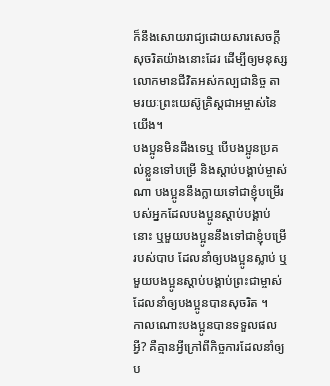ក៏នឹងសោយរាជ្យដោយសារសេចក្ដីសុចរិតយ៉ាងនោះដែរ ដើម្បីឲ្យមនុស្សលោកមានជីវិតអស់កល្បជានិច្ច តាមរយៈព្រះយេស៊ូគ្រិស្តជាអម្ចាស់នៃយើង។
បងប្អូនមិនដឹងទេឬ បើបងប្អូនប្រគល់ខ្លួនទៅបម្រើ និងស្ដាប់បង្គាប់ម្ចាស់ណា បងប្អូននឹងក្លាយទៅជាខ្ញុំបម្រើរបស់អ្នកដែលបងប្អូនស្ដាប់បង្គាប់នោះ ឬមួយបងប្អូននឹងទៅជាខ្ញុំបម្រើរបស់បាប ដែលនាំឲ្យបងប្អូនស្លាប់ ឬមួយបងប្អូនស្ដាប់បង្គាប់ព្រះជាម្ចាស់ដែលនាំឲ្យបងប្អូនបានសុចរិត ។
កាលណោះបងប្អូនបានទទួលផលអ្វី? គឺគ្មានអ្វីក្រៅពីកិច្ចការដែលនាំឲ្យប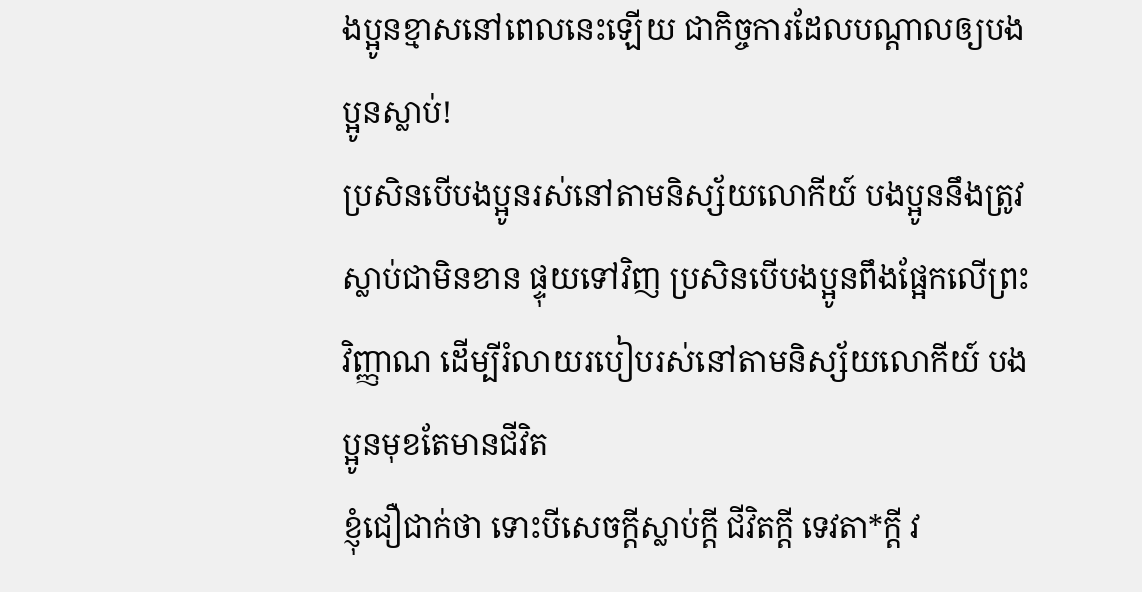ងប្អូនខ្មាសនៅពេលនេះឡើយ ជាកិច្ចការដែលបណ្ដាលឲ្យបងប្អូនស្លាប់!
ប្រសិនបើបងប្អូនរស់នៅតាមនិស្ស័យលោកីយ៍ បងប្អូននឹងត្រូវស្លាប់ជាមិនខាន ផ្ទុយទៅវិញ ប្រសិនបើបងប្អូនពឹងផ្អែកលើព្រះវិញ្ញាណ ដើម្បីរំលាយរបៀបរស់នៅតាមនិស្ស័យលោកីយ៍ បងប្អូនមុខតែមានជីវិត
ខ្ញុំជឿជាក់ថា ទោះបីសេចក្ដីស្លាប់ក្ដី ជីវិតក្ដី ទេវតា*ក្ដី វ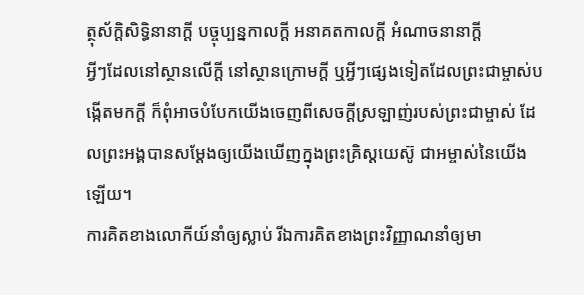ត្ថុស័ក្ដិសិទ្ធិនានាក្ដី បច្ចុប្បន្នកាលក្ដី អនាគតកាលក្ដី អំណាចនានាក្ដី
អ្វីៗដែលនៅស្ថានលើក្តី នៅស្ថានក្រោមក្តី ឬអ្វីៗផ្សេងទៀតដែលព្រះជាម្ចាស់បង្កើតមកក្តី ក៏ពុំអាចបំបែកយើងចេញពីសេចក្ដីស្រឡាញ់របស់ព្រះជាម្ចាស់ ដែលព្រះអង្គបានសម្តែងឲ្យយើងឃើញក្នុងព្រះគ្រិស្តយេស៊ូ ជាអម្ចាស់នៃយើងឡើយ។
ការគិតខាងលោកីយ៍នាំឲ្យស្លាប់ រីឯការគិតខាងព្រះវិញ្ញាណនាំឲ្យមា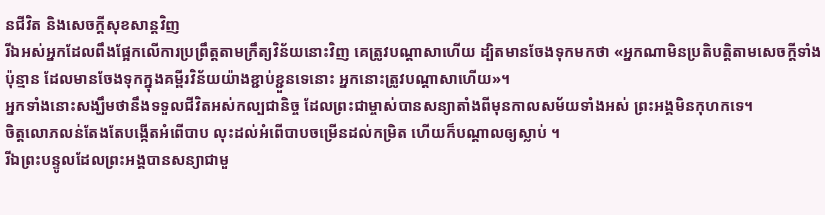នជីវិត និងសេចក្ដីសុខសាន្តវិញ
រីឯអស់អ្នកដែលពឹងផ្អែកលើការប្រព្រឹត្តតាមក្រឹត្យវិន័យនោះវិញ គេត្រូវបណ្ដាសាហើយ ដ្បិតមានចែងទុកមកថា «អ្នកណាមិនប្រតិបត្តិតាមសេចក្ដីទាំងប៉ុន្មាន ដែលមានចែងទុកក្នុងគម្ពីរវិន័យយ៉ាងខ្ជាប់ខ្ជួនទេនោះ អ្នកនោះត្រូវបណ្ដាសាហើយ»។
អ្នកទាំងនោះសង្ឃឹមថានឹងទទួលជីវិតអស់កល្បជានិច្ច ដែលព្រះជាម្ចាស់បានសន្យាតាំងពីមុនកាលសម័យទាំងអស់ ព្រះអង្គមិនកុហកទេ។
ចិត្តលោភលន់តែងតែបង្កើតអំពើបាប លុះដល់អំពើបាបចម្រើនដល់កម្រិត ហើយក៏បណ្ដាលឲ្យស្លាប់ ។
រីឯព្រះបន្ទូលដែលព្រះអង្គបានសន្យាជាមួ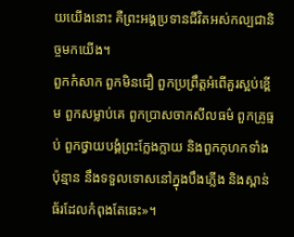យយើងនោះ គឺព្រះអង្គប្រទានជីវិតអស់កល្បជានិច្ចមកយើង។
ពួកកំសាក ពួកមិនជឿ ពួកប្រព្រឹត្តអំពើគួរស្អប់ខ្ពើម ពួកសម្លាប់គេ ពួកប្រាសចាកសីលធម៌ ពួកគ្រូធ្មប់ ពួកថ្វាយបង្គំព្រះក្លែងក្លាយ និងពួកកុហកទាំងប៉ុន្មាន នឹងទទួលទោសនៅក្នុងបឹងភ្លើង និងស្ពាន់ធ័រដែលកំពុងតែឆេះ»។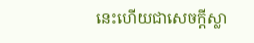នេះហើយជាសេចក្ដីស្លា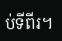ប់ទីពីរ។